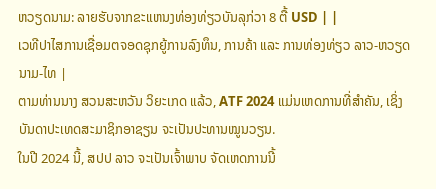ຫວຽດນາມ: ລາຍຮັບຈາກຂະແຫນງທ່ອງທ່ຽວບັນລຸກ່ວາ 8 ຕື້ USD | |
ເວທີປາໄສການເຊື່ອມຕຈອດຊຸກຍູ້ການລົງທຶນ, ການຄ້າ ແລະ ການທ່ອງທ່ຽວ ລາວ-ຫວຽດນາມ-ໄທ |
ຕາມທ່ານນາງ ສວນສະຫວັນ ວິຍະເກດ ແລ້ວ, ATF 2024 ແມ່ນເຫດການທີ່ສຳຄັນ, ເຊິ່ງບັນດາປະເທດສະມາຊິກອາຊຽນ ຈະເປັນປະທານໝູນວຽນ.
ໃນປີ 2024 ນີ້, ສປປ ລາວ ຈະເປັນເຈົ້າພາບ ຈັດເຫດການນີ້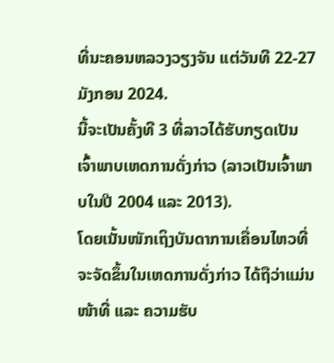ທີ່ນະຄອນຫລວງວຽງຈັນ ແຕ່ວັນທີ 22-27 ມັງກອນ 2024.
ນີ້ຈະເປັນຄັ້ງທີ 3 ທີ່ລາວໄດ້ຮັບກຽດເປັນເຈົ້າພາບເຫດການດັ່ງກ່າວ (ລາວເປັນເຈົ້າພາບໃນປີ 2004 ແລະ 2013).
ໂດຍເນັ້ນໜັກເຖິງບັນດາການເຄື່ອນໄຫວທີ່ຈະຈັດຂຶ້ນໃນເຫດການດັ່ງກ່າວ ໄດ້ຖືວ່າແມ່ນໜ້າທີ່ ແລະ ຄວາມຮັບ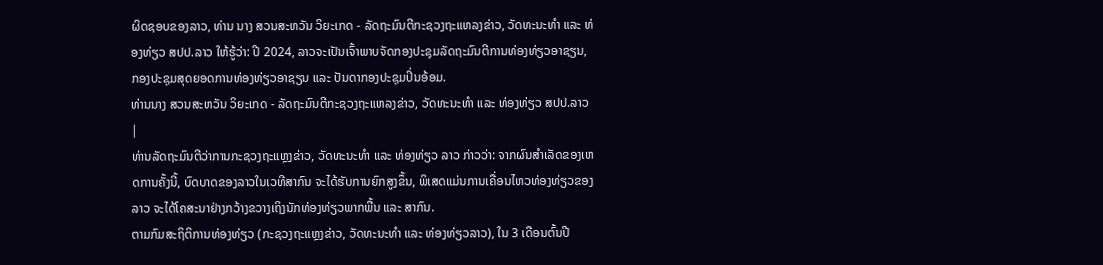ຜິດຊອບຂອງລາວ, ທ່ານ ນາງ ສວນສະຫວັນ ວິຍະເກດ - ລັດຖະມົນຕີກະຊວງຖະແຫລງຂ່າວ, ວັດທະນະທຳ ແລະ ທ່ອງທ່ຽວ ສປປ.ລາວ ໃຫ້ຮູ້ວ່າ: ປີ 2024, ລາວຈະເປັນເຈົ້າພາບຈັດກອງປະຊຸມລັດຖະມົນຕີການທ່ອງທ່ຽວອາຊຽນ, ກອງປະຊຸມສຸດຍອດການທ່ອງທ່ຽວອາຊຽນ ແລະ ປັນດາກອງປະຊຸມປິ່ນອ້ອມ.
ທ່ານນາງ ສວນສະຫວັນ ວິຍະເກດ - ລັດຖະມົນຕີກະຊວງຖະແຫລງຂ່າວ, ວັດທະນະທຳ ແລະ ທ່ອງທ່ຽວ ສປປ.ລາວ |
ທ່ານລັດຖະມົນຕີວ່າການກະຊວງຖະແຫຼງຂ່າວ, ວັດທະນະທຳ ແລະ ທ່ອງທ່ຽວ ລາວ ກ່າວວ່າ: ຈາກຜົນສຳເລັດຂອງເຫດການຄັ້ງນີ້, ບົດບາດຂອງລາວໃນເວທີສາກົນ ຈະໄດ້ຮັບການຍົກສູງຂຶ້ນ, ພິເສດແມ່ນການເຄື່ອນໄຫວທ່ອງທ່ຽວຂອງລາວ ຈະໄດ້ໂຄສະນາຢ່າງກວ້າງຂວາງເຖິງນັກທ່ອງທ່ຽວພາກພື້ນ ແລະ ສາກົນ.
ຕາມກົມສະຖິຕິການທ່ອງທ່ຽວ (ກະຊວງຖະແຫຼງຂ່າວ, ວັດທະນະທຳ ແລະ ທ່ອງທ່ຽວລາວ), ໃນ 3 ເດືອນຕົ້ນປີ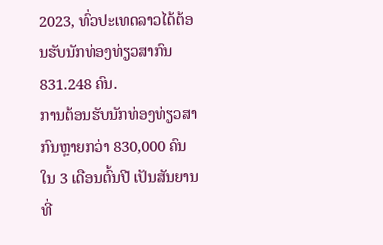2023, ທົ່ວປະເທດລາວໄດ້ຕ້ອນຮັບນັກທ່ອງທ່ຽວສາກົນ 831.248 ຄົນ.
ການຕ້ອນຮັບນັກທ່ອງທ່ຽວສາກົນຫຼາຍກວ່າ 830,000 ຄົນໃນ 3 ເດືອນຕົ້ນປີ ເປັນສັນຍານທີ່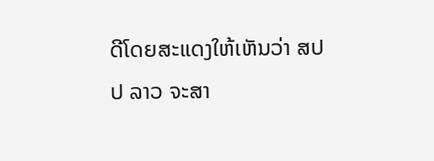ດີໂດຍສະແດງໃຫ້ເຫັນວ່າ ສປປ ລາວ ຈະສາ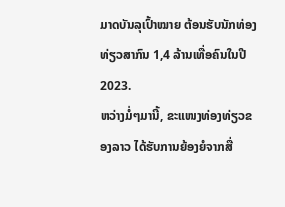ມາດບັນລຸເປົ້າໝາຍ ຕ້ອນຮັບນັກທ່ອງທ່ຽວສາກົນ 1,4 ລ້ານເທື່ອຄົນໃນປີ 2023.
ຫວ່າງມໍ່ໆມານີ້, ຂະແໜງທ່ອງທ່ຽວຂອງລາວ ໄດ້ຮັບການຍ້ອງຍໍຈາກສື່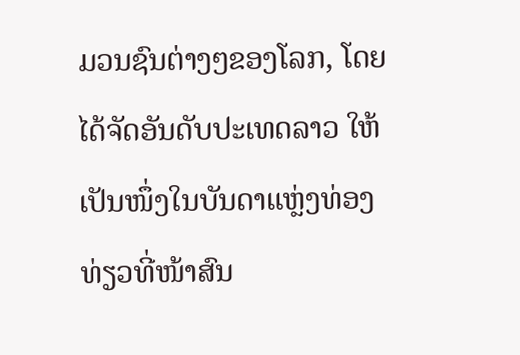ມວນຊົນຕ່າງໆຂອງໂລກ, ໂດຍໄດ້ຈັດອັນດັບປະເທດລາວ ໃຫ້ເປັນໜຶ່ງໃນບັນດາແຫຼ່ງທ່ອງທ່ຽວທີ່ໜ້າສົນ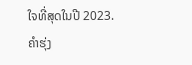ໃຈທີ່ສຸດໃນປີ 2023.
ຄຳຮຸ່ງ